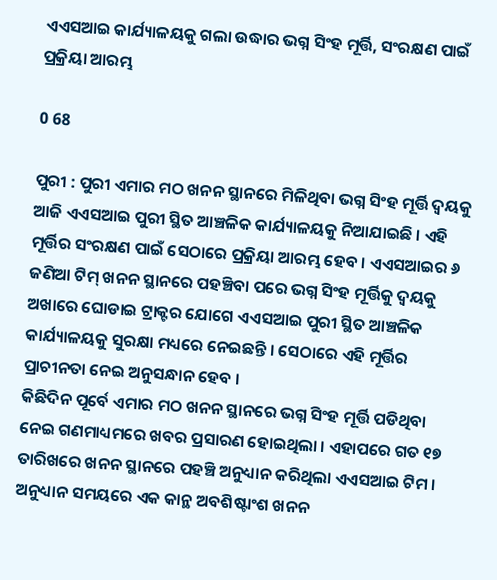ଏଏସଆଇ କାର୍ଯ୍ୟାଳୟକୁ ଗଲା ଉଦ୍ଧାର ଭଗ୍ନ ସିଂହ ମୂର୍ତ୍ତି, ସଂରକ୍ଷଣ ପାଇଁ ପ୍ରକ୍ରିୟା ଆରମ୍ଭ

0 68

ପୁରୀ : ପୁରୀ ଏମାର ମଠ ଖନନ ସ୍ଥାନରେ ମିଳିଥିବା ଭଗ୍ନ ସିଂହ ମୂର୍ତ୍ତି ଦ୍ୱୟକୁ ଆଜି ଏଏସଆଇ ପୁରୀ ସ୍ଥିତ ଆଞ୍ଚଳିକ କାର୍ଯ୍ୟାଳୟକୁ ନିଆଯାଇଛି । ଏହି ମୂର୍ତ୍ତିର ସଂରକ୍ଷଣ ପାଇଁ ସେଠାରେ ପ୍ରକ୍ରିୟା ଆରମ୍ଭ ହେବ । ଏଏସଆଇର ୬ ଜଣିଆ ଟିମ୍‌ ଖନନ ସ୍ଥାନରେ ପହଞ୍ଚିବା ପରେ ଭଗ୍ନ ସିଂହ ମୂର୍ତ୍ତିକୁ ଦ୍ୱୟକୁ ଅଖାରେ ଘୋଡାଇ ଟ୍ରାକ୍ଟର ଯୋଗେ ଏଏସଆଇ ପୁରୀ ସ୍ଥିତ ଆଞ୍ଚଳିକ କାର୍ଯ୍ୟାଳୟକୁ ସୁରକ୍ଷା ମଧ୍ୟରେ ନେଇଛନ୍ତି । ସେଠାରେ ଏହି ମୂର୍ତ୍ତିର ପ୍ରାଚୀନତା ନେଇ ଅନୁସନ୍ଧାନ ହେବ ।
କିଛିଦିନ ପୂର୍ବେ ଏମାର ମଠ ଖନନ ସ୍ଥାନରେ ଭଗ୍ନ ସିଂହ ମୂର୍ତ୍ତି ପଡିଥିବା ନେଇ ଗଣମାଧ୍ୟମରେ ଖବର ପ୍ରସାରଣ ହୋଇଥିଲା । ଏହାପରେ ଗତ ୧୭ ତାରିଖରେ ଖନନ ସ୍ଥାନରେ ପହଞ୍ଚି ଅନୁଧ୍ୟାନ କରିଥିଲା ଏଏସଆଇ ଟିମ । ଅନୁଧ୍ୟାନ ସମୟରେ ଏକ କାନ୍ଥ ଅବଶିଷ୍ଟାଂଶ ଖନନ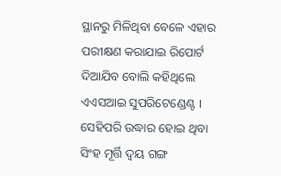ସ୍ଥାନରୁ ମିଳିଥିବା ବେଳେ ଏହାର ପରୀକ୍ଷଣ କରାଯାଇ ରିପୋର୍ଟ ଦିଆଯିବ ବୋଲି କହିଥିଲେ ଏଏସଆଇ ସୁପରିଟେଣ୍ଡେଣ୍ଟ । ସେହିପରି ଉଦ୍ଧାର ହୋଇ ଥିବା ସିଂହ ମୂର୍ତ୍ତି ଦ୍ୱୟ ଗଙ୍ଗ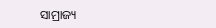ସାମ୍ରାଜ୍ୟ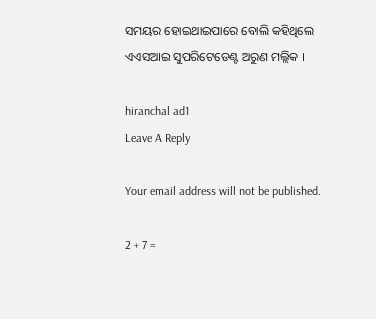ସମୟର ହୋଇଥାଇପାରେ ବୋଲି କହିଥିଲେ ଏଏସଆଇ ସୁପରିଟେଡେଣ୍ଟ ଅରୁଣ ମଲ୍ଲିକ ।

hiranchal ad1
Leave A Reply

Your email address will not be published.

2 + 7 =